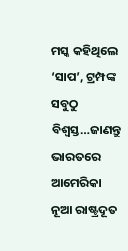ମସ୍କ କହିଥିଲେ ‘ସାପ’, ଟ୍ରମ୍ପଙ୍କ ସବୁଠୁ ବିଶ୍ୱସ୍ତ…ଜାଣନ୍ତୁ ଭାରତରେ ଆମେରିକା ନୂଆ ରାଷ୍ଟ୍ରଦୂତ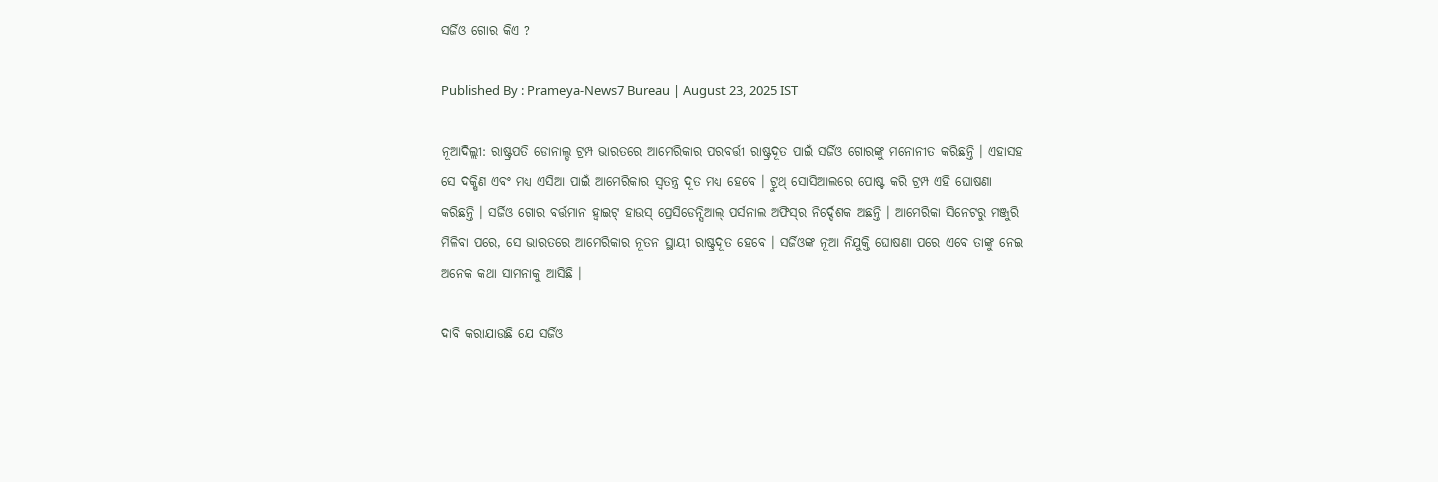ସର୍ଜିଓ ଗୋର କିଏ ?

Published By : Prameya-News7 Bureau | August 23, 2025 IST

ନୂଆଦିଲ୍ଲୀ: ରାଷ୍ଟ୍ରପତି ଡୋନାଲ୍ଡ ଟ୍ରମ୍ପ ଭାରତରେ ଆମେରିକାର ପରବର୍ତ୍ତୀ ରାଷ୍ଟ୍ରଦୂତ ପାଇଁ ସର୍ଜିଓ ଗୋରଙ୍କୁ ମନୋନୀତ କରିଛନ୍ତି । ଏହାସହ ସେ ଦକ୍ଷିଣ ଏବଂ ମଧ୍ୟ ଏସିଆ ପାଇଁ ଆମେରିକାର ସ୍ୱତନ୍ତ୍ର ଦୂତ ମଧ୍ୟ ହେବେ । ଟ୍ରୁଥ୍ ସୋସିଆଲରେ ପୋଷ୍ଟ କରି ଟ୍ରମ୍ପ ଏହି ଘୋଷଣା କରିଛନ୍ତି । ସର୍ଜିଓ ଗୋର ବର୍ତ୍ତମାନ ହ୍ୱାଇଟ୍ ହାଉସ୍ ପ୍ରେସିଡେନ୍ସିଆଲ୍ ପର୍ସନାଲ ଅଫିସ୍‌ର ନିର୍ଦ୍ଦେଶକ ଅଛନ୍ତି । ଆମେରିକା ସିନେଟରୁ ମଞ୍ଜୁରି ମିଳିବା ପରେ, ସେ ଭାରତରେ ଆମେରିକାର ନୂତନ ସ୍ଥାୟୀ ରାଷ୍ଟ୍ରଦୂତ ହେବେ । ସର୍ଜିଓଙ୍କ ନୂଆ ନିଯୁକ୍ତି ଘୋଷଣା ପରେ ଏବେ ତାଙ୍କୁ ନେଇ ଅନେକ କଥା ସାମନାକୁ ଆସିଛି ।

ଦାବି କରାଯାଉଛି ଯେ ସର୍ଜିଓ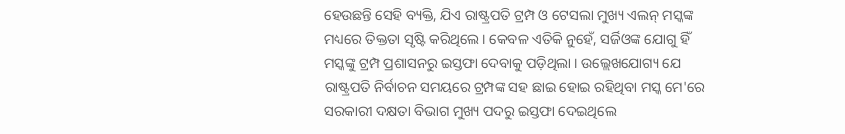ହେଉଛନ୍ତି ସେହି ବ୍ୟକ୍ତି, ଯିଏ ରାଷ୍ଟ୍ରପତି ଟ୍ରମ୍ପ ଓ ଟେସଲା ମୁଖ୍ୟ ଏଲନ୍ ମସ୍କଙ୍କ ମଧ୍ୟରେ ତିକ୍ତତା ସୃଷ୍ଟି କରିଥିଲେ । କେବଳ ଏତିକି ନୁହେଁ, ସର୍ଜିଓଙ୍କ ଯୋଗୁ ହିଁ ମସ୍କଙ୍କୁ ଟ୍ରମ୍ପ ପ୍ରଶାସନରୁ ଇସ୍ତଫା ଦେବାକୁ ପଡ଼ିଥିଲା । ଉଲ୍ଲେଖଯୋଗ୍ୟ ଯେ ରାଷ୍ଟ୍ରପତି ନିର୍ବାଚନ ସମୟରେ ଟ୍ରମ୍ପଙ୍କ ସହ ଛାଇ ହୋଇ ରହିଥିବା ମସ୍କ ମେ'ରେ ସରକାରୀ ଦକ୍ଷତା ବିଭାଗ ମୁଖ୍ୟ ପଦରୁ ଇସ୍ତଫା ଦେଇଥିଲେ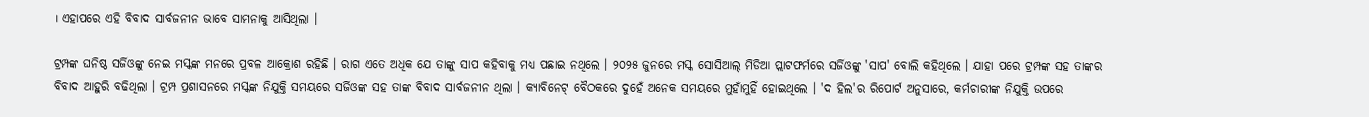। ଏହାପରେ ଏହି ବିବାଦ ସାର୍ବଜନୀନ ଭାବେ ସାମନାକୁ ଆସିଥିଲା ।

ଟ୍ରମ୍ପଙ୍କ ଘନିଷ୍ଠ ସର୍ଜିଓଙ୍କୁ ନେଇ ମସ୍କଙ୍କ ମନରେ ପ୍ରବଳ ଆକ୍ରୋଶ ରହିଛି । ରାଗ ଏତେ ଅଧିକ ଯେ ତାଙ୍କୁ ସାପ କହିବାକୁ ମଧ୍ୟ ପଛାଇ ନଥିଲେ । ୨୦୨୫ ଜୁନରେ ମସ୍କ ସୋସିଆଲ୍ ମିଡିଆ ପ୍ଲାଟଫର୍ମରେ ସର୍ଜିଓଙ୍କୁ 'ସାପ' ବୋଲି କହିଥିଲେ । ଯାହା ପରେ ଟ୍ରମ୍ପଙ୍କ ସହ ତାଙ୍କର ବିବାଦ ଆହୁରି ବଢିଥିଲା । ଟ୍ରମ୍ପ ପ୍ରଶାସନରେ ମସ୍କଙ୍କ ନିଯୁକ୍ତି ସମୟରେ ସର୍ଜିଓଙ୍କ ସହ ତାଙ୍କ ବିବାଦ ସାର୍ବଜନୀନ ଥିଲା । କ୍ୟାବିନେଟ୍ ବୈଠକରେ ଦୁହେଁ ଅନେକ ସମୟରେ ମୁହାଁମୁହିଁ ହୋଇଥିଲେ । 'ଦ ହିଲ'ର ରିପୋର୍ଟ ଅନୁସାରେ, କର୍ମଚାରୀଙ୍କ ନିଯୁକ୍ତି ଉପରେ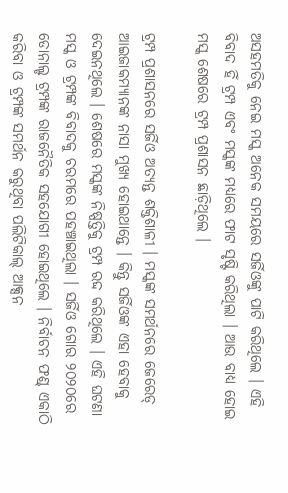ଅସହମତିକୁ ନେଇ ମସ୍କ ଅନେକ ସମୟରେ ସର୍ଜିଓଙ୍କୁ ପାଟି କରିଥିଲେ । ଏହି ବିବାଦ ହିଁ ଟ୍ରମ୍ପ ଏବଂ ମସ୍କଙ୍କ ମଧ୍ୟରେ ଫାଟ ସୃଷ୍ଟି କରିଥିଲା । ଆଉ ବାଧ୍ୟ ହୋଇ ମସ୍କ ଶେଷରେ ଟ୍ରମ୍ପ ପ୍ରଶାସନ ଛାଡ଼ିଥିଲେ ।

ଟ୍ରମ୍ପ ପ୍ରଶାସନରେ ସର୍ଜିଓ ଅତ୍ୟନ୍ତ ଶକ୍ତିଶାଳୀ । ମସ୍କଙ୍କ ସମର୍ଥନରେ ଜେରେଡ୍ ଆଇଜାକମ୍ୟାନଙ୍କ ନାସା ମୁଖ୍ୟ ହୋଇଥାନ୍ତେ । କିନ୍ତୁ ସର୍ଜିଓଙ୍କ ଏହା ହେବାକୁ ଦେଇନଥିଲେ । ଶେଷରେ ମସ୍କଙ୍କ ନିଷ୍ପତ୍ତିକୁ ଟ୍ରମ୍ପ ରଦ୍ଦ କରିଥିଲେ । ଏହି ଘଟଣା ମସ୍କ ଓ ଟ୍ରମ୍ପଙ୍କ ବିବାଦକୁ ଚରମରେ ପହଞ୍ଚାଇଥିଲା । ସର୍ଜିଓ ଗୋର ୨୦୨୦ରେ ଡୋନାଲ୍ଡ ଟ୍ରମ୍ପଙ୍କ ରାଜନୈତିକ ସହଯୋଗୀ ହୋଇଥିଲେ । ନିର୍ବାଚନ ଫଣ୍ଡ୍ ଏକାଠି କରିବା ଓ ଟ୍ରମ୍ପଙ୍କ ସମର୍ଥନ କରୁଥିବା ପଲିଟିକାଲ୍ ଆକ୍ସନ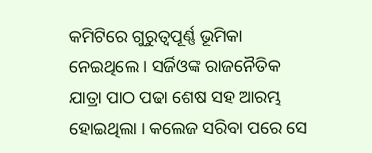କମିଟିରେ ଗୁରୁତ୍ୱପୂର୍ଣ୍ଣ ଭୂମିକା ନେଇଥିଲେ । ସର୍ଜିଓଙ୍କ ରାଜନୈତିକ ଯାତ୍ରା ପାଠ ପଢା ଶେଷ ସହ ଆରମ୍ଭ ହୋଇଥିଲା । କଲେଜ ସରିବା ପରେ ସେ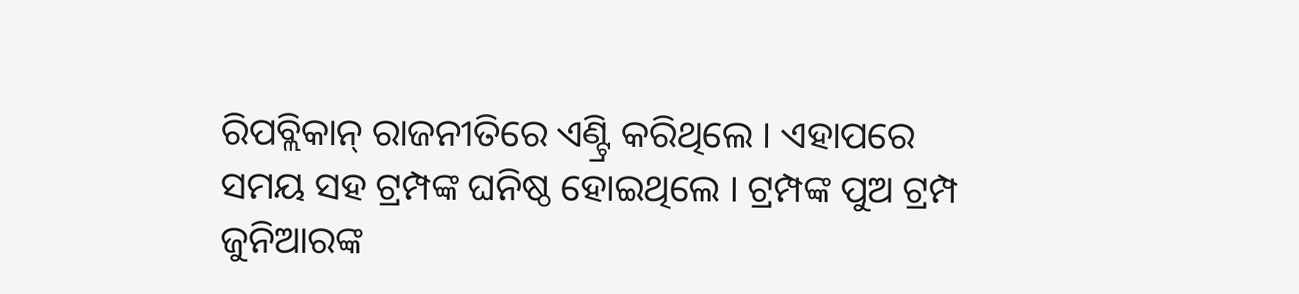ରିପବ୍ଲିକାନ୍ ରାଜନୀତିରେ ଏଣ୍ଟ୍ରି କରିଥିଲେ । ଏହାପରେ ସମୟ ସହ ଟ୍ରମ୍ପଙ୍କ ଘନିଷ୍ଠ ହୋଇଥିଲେ । ଟ୍ରମ୍ପଙ୍କ ପୁଅ ଟ୍ରମ୍ପ ଜୁନିଆରଙ୍କ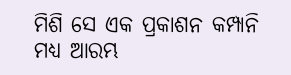ମିଶି ସେ ଏକ ପ୍ରକାଶନ କମ୍ପାନି ମଧ୍ୟ ଆରମ୍ଭ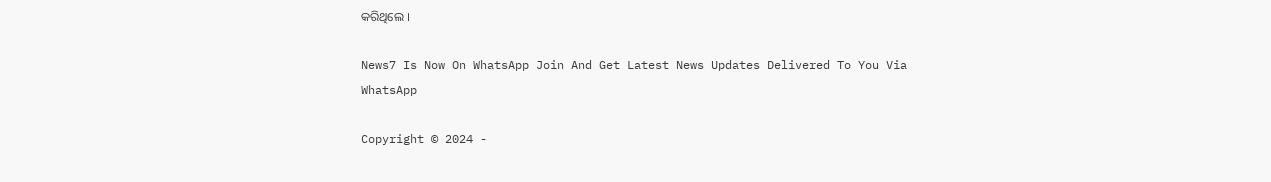କରିଥିଲେ ।

News7 Is Now On WhatsApp Join And Get Latest News Updates Delivered To You Via WhatsApp

Copyright © 2024 -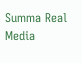Summa Real Media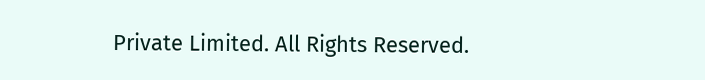Private Limited. All Rights Reserved.